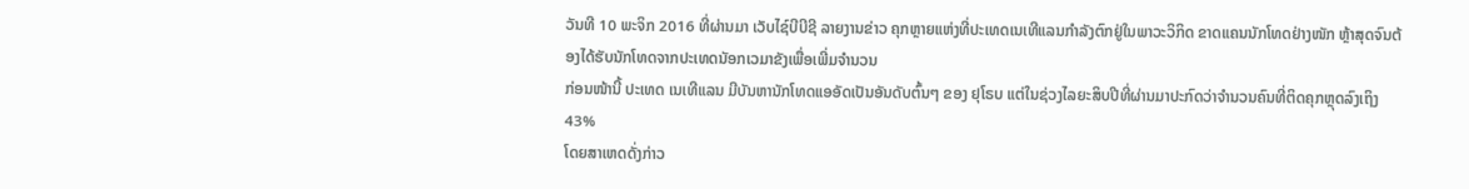ວັນທີ 10 ພະຈິກ 2016 ທີ່ຜ່ານມາ ເວັບໄຊ໌ບີບີຊີ ລາຍງານຂ່າວ ຄຸກຫຼາຍແຫ່ງທີ່ປະເທດເນເທີແລນກຳລັງຕົກຢູ່ໃນພາວະວິກິດ ຂາດແຄນນັກໂທດຢ່າງໜັກ ຫຼ້າສຸດຈົນຕ້ອງໄດ້ຮັບນັກໂທດຈາກປະເທດນັອກເວມາຂັງເພື່ອເພີ່ມຈຳນວນ
ກ່ອນໜ້ານີ້ ປະເທດ ເນເທີແລນ ມີບັນຫານັກໂທດແອອັດເປັນອັນດັບຕົ້ນໆ ຂອງ ຢຸໂຣບ ແຕ່ໃນຊ່ວງໄລຍະສິບປີທີ່ຜ່ານມາປະກົດວ່າຈຳນວນຄົນທີ່ຕິດຄຸກຫຼຸດລົງເຖິງ 43%
ໂດຍສາເຫດດັ່ງກ່າວ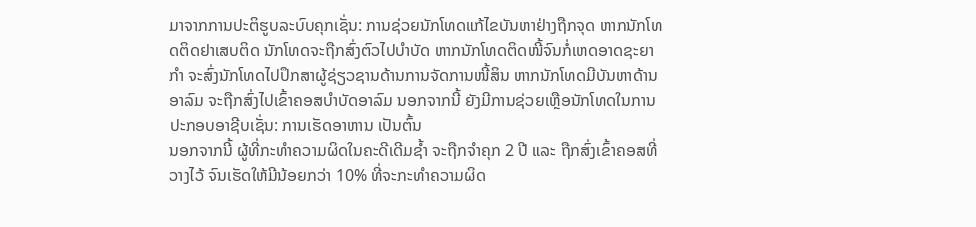ມາຈາກການປະຕິຮູບລະບົບຄຸກເຊັ່ນ: ການຊ່ວຍນັກໂທດແກ້ໄຂບັນຫາຢ່າງຖືກຈຸດ ຫາກນັກໂທດຕິດຢາເສບຕິດ ນັກໂທດຈະຖືກສົ່ງຕົວໄປບຳບັດ ຫາກນັກໂທດຕິດໜີ້ຈົນກໍ່ເຫດອາດຊະຍາກຳ ຈະສົ່ງນັກໂທດໄປປຶກສາຜູ້ຊ່ຽວຊານດ້ານການຈັດການໜີ້ສິນ ຫາກນັກໂທດມີບັນຫາດ້ານອາລົມ ຈະຖືກສົ່ງໄປເຂົ້າຄອສບຳບັດອາລົມ ນອກຈາກນີ້ ຍັງມີການຊ່ວຍເຫຼືອນັກໂທດໃນການປະກອບອາຊີບເຊັ່ນ: ການເຮັດອາຫານ ເປັນຕົ້ນ
ນອກຈາກນີ້ ຜູ້ທີ່ກະທຳຄວາມຜິດໃນຄະດີເດີມຊ້ຳ ຈະຖືກຈຳຄຸກ 2 ປີ ແລະ ຖືກສົ່ງເຂົ້າຄອສທີ່ວາງໄວ້ ຈົນເຮັດໃຫ້ມີນ້ອຍກວ່າ 10% ທີ່ຈະກະທຳຄວາມຜິດ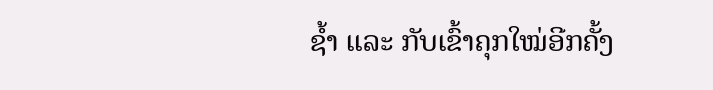ຊ້ຳ ແລະ ກັບເຂົ້າຄຸກໃໝ່ອີກຄັ້ງ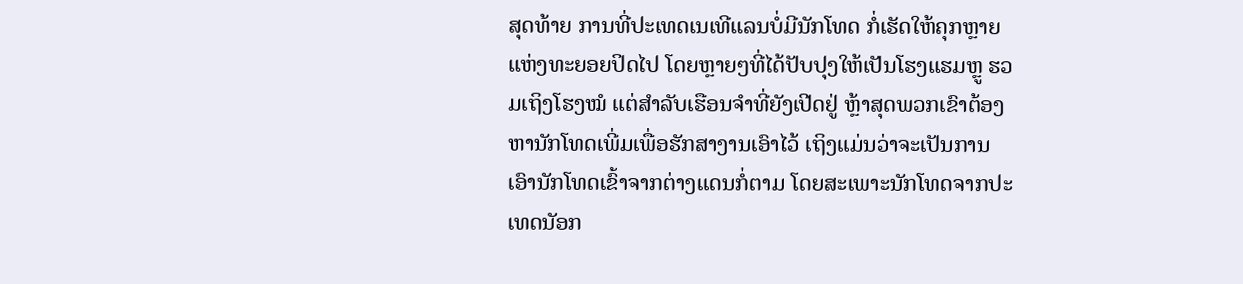ສຸດທ້າຍ ການທີ່ປະເທດເນເທີແລນບໍ່ມີນັກໂທດ ກໍ່ເຮັດໃຫ້ຄຸກຫຼາຍແຫ່ງທະຍອຍປິດໄປ ໂດຍຫຼາຍໆທີ່ໄດ້ປັບປຸງໃຫ້ເປັນໂຮງແຮມຫຼູ ຮວມເຖິງໂຮງໝໍ ແຕ່ສຳລັບເຮືອນຈຳທີ່ຍັງເປີດຢູ່ ຫຼ້າສຸດພວກເຂົາຕ້ອງຫານັກໂທດເພີ່ມເພື່ອຮັກສາງານເອົາໄວ້ ເຖິງແມ່ນວ່າຈະເປັນການເອົານັກໂທດເຂົ້າຈາກຕ່າງແດນກໍ່ຕາມ ໂດຍສະເພາະນັກໂທດຈາກປະເທດນັອກ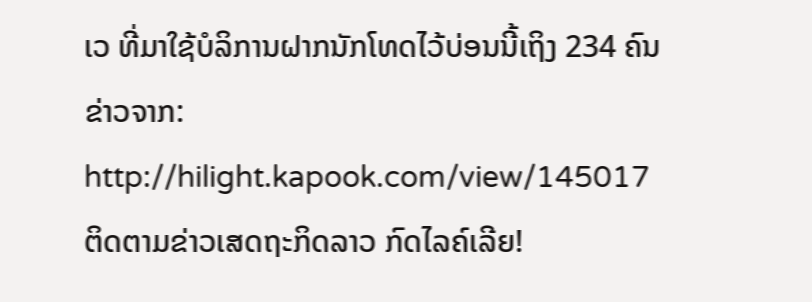ເວ ທີ່ມາໃຊ້ບໍລິການຝາກນັກໂທດໄວ້ບ່ອນນີ້ເຖິງ 234 ຄົນ
ຂ່າວຈາກ: http://hilight.kapook.com/view/145017
ຕິດຕາມຂ່າວເສດຖະກິດລາວ ກົດໄລຄ໌ເລີຍ!